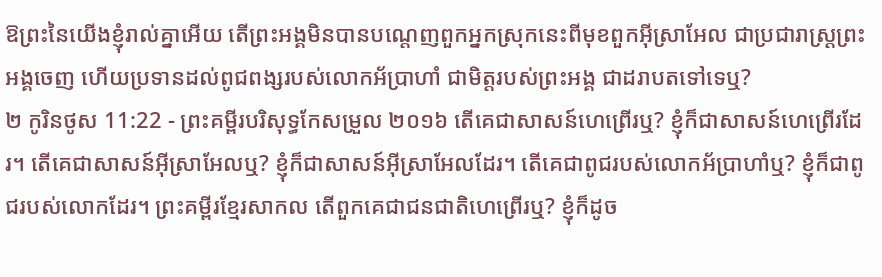ឱព្រះនៃយើងខ្ញុំរាល់គ្នាអើយ តើព្រះអង្គមិនបានបណ្តេញពួកអ្នកស្រុកនេះពីមុខពួកអ៊ីស្រាអែល ជាប្រជារាស្ត្រព្រះអង្គចេញ ហើយប្រទានដល់ពូជពង្សរបស់លោកអ័ប្រាហាំ ជាមិត្តរបស់ព្រះអង្គ ជាដរាបតទៅទេឬ?
២ កូរិនថូស 11:22 - ព្រះគម្ពីរបរិសុទ្ធកែសម្រួល ២០១៦ តើគេជាសាសន៍ហេព្រើរឬ? ខ្ញុំក៏ជាសាសន៍ហេព្រើរដែរ។ តើគេជាសាសន៍អ៊ីស្រាអែលឬ? ខ្ញុំក៏ជាសាសន៍អ៊ីស្រាអែលដែរ។ តើគេជាពូជរបស់លោកអ័ប្រាហាំឬ? ខ្ញុំក៏ជាពូជរបស់លោកដែរ។ ព្រះគម្ពីរខ្មែរសាកល តើពួកគេជាជនជាតិហេព្រើរឬ? ខ្ញុំក៏ដូច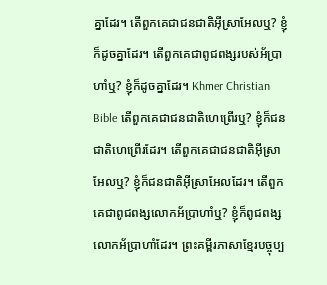គ្នាដែរ។ តើពួកគេជាជនជាតិអ៊ីស្រាអែលឬ? ខ្ញុំក៏ដូចគ្នាដែរ។ តើពួកគេជាពូជពង្សរបស់អ័ប្រាហាំឬ? ខ្ញុំក៏ដូចគ្នាដែរ។ Khmer Christian Bible តើពួកគេជាជនជាតិហេព្រើរឬ? ខ្ញុំក៏ជនជាតិហេព្រើរដែរ។ តើពួកគេជាជនជាតិអ៊ីស្រាអែលឬ? ខ្ញុំក៏ជនជាតិអ៊ីស្រាអែលដែរ។ តើពួកគេជាពូជពង្សលោកអ័ប្រាហាំឬ? ខ្ញុំក៏ពូជពង្សលោកអ័ប្រាហាំដែរ។ ព្រះគម្ពីរភាសាខ្មែរបច្ចុប្ប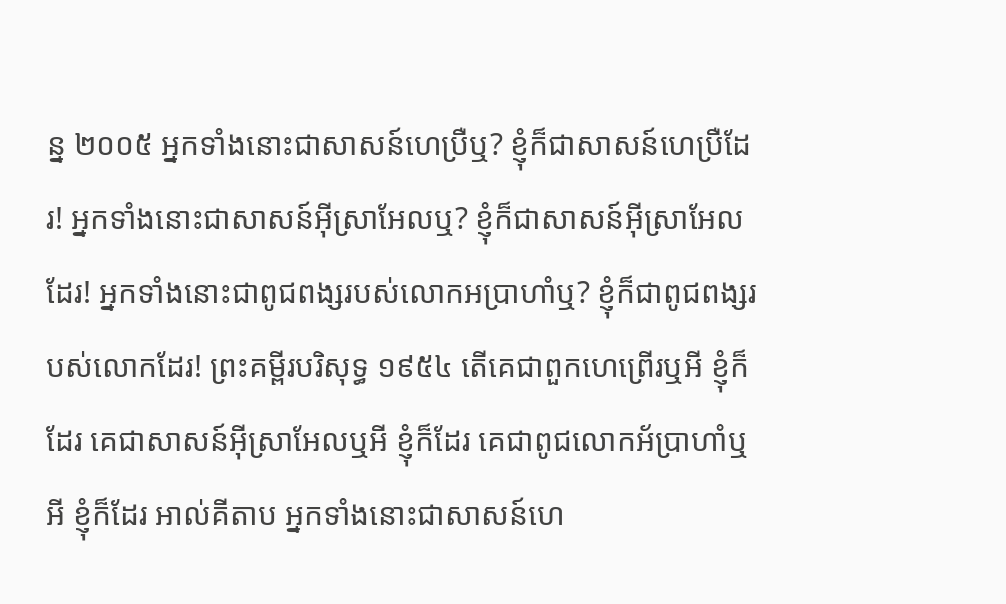ន្ន ២០០៥ អ្នកទាំងនោះជាសាសន៍ហេប្រឺឬ? ខ្ញុំក៏ជាសាសន៍ហេប្រឺដែរ! អ្នកទាំងនោះជាសាសន៍អ៊ីស្រាអែលឬ? ខ្ញុំក៏ជាសាសន៍អ៊ីស្រាអែលដែរ! អ្នកទាំងនោះជាពូជពង្សរបស់លោកអប្រាហាំឬ? ខ្ញុំក៏ជាពូជពង្សរបស់លោកដែរ! ព្រះគម្ពីរបរិសុទ្ធ ១៩៥៤ តើគេជាពួកហេព្រើរឬអី ខ្ញុំក៏ដែរ គេជាសាសន៍អ៊ីស្រាអែលឬអី ខ្ញុំក៏ដែរ គេជាពូជលោកអ័ប្រាហាំឬអី ខ្ញុំក៏ដែរ អាល់គីតាប អ្នកទាំងនោះជាសាសន៍ហេ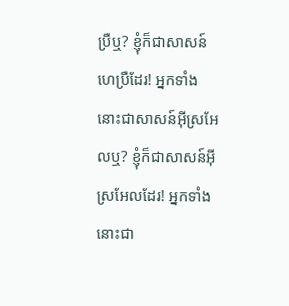ប្រឺឬ? ខ្ញុំក៏ជាសាសន៍ហេប្រឺដែរ! អ្នកទាំងនោះជាសាសន៍អ៊ីស្រអែលឬ? ខ្ញុំក៏ជាសាសន៍អ៊ីស្រអែលដែរ! អ្នកទាំងនោះជា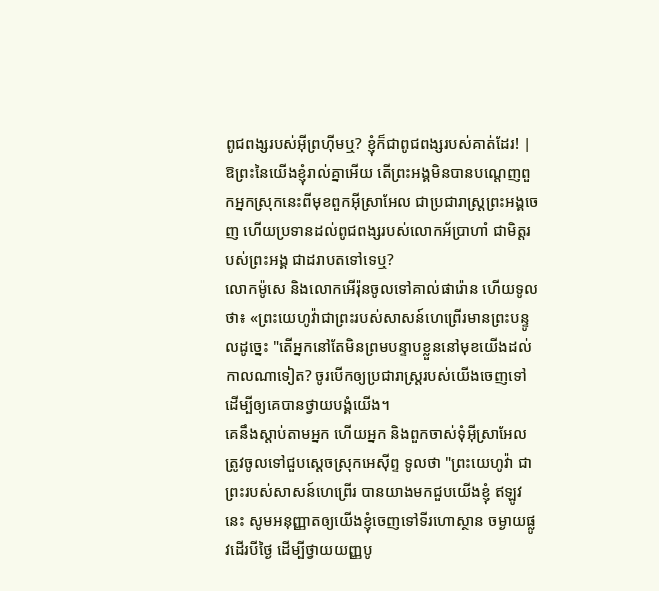ពូជពង្សរបស់អ៊ីព្រហ៊ីមឬ? ខ្ញុំក៏ជាពូជពង្សរបស់គាត់ដែរ! |
ឱព្រះនៃយើងខ្ញុំរាល់គ្នាអើយ តើព្រះអង្គមិនបានបណ្តេញពួកអ្នកស្រុកនេះពីមុខពួកអ៊ីស្រាអែល ជាប្រជារាស្ត្រព្រះអង្គចេញ ហើយប្រទានដល់ពូជពង្សរបស់លោកអ័ប្រាហាំ ជាមិត្តរបស់ព្រះអង្គ ជាដរាបតទៅទេឬ?
លោកម៉ូសេ និងលោកអើរ៉ុនចូលទៅគាល់ផារ៉ោន ហើយទូលថា៖ «ព្រះយេហូវ៉ាជាព្រះរបស់សាសន៍ហេព្រើរមានព្រះបន្ទូលដូច្នេះ "តើអ្នកនៅតែមិនព្រមបន្ទាបខ្លួននៅមុខយើងដល់កាលណាទៀត? ចូរបើកឲ្យប្រជារាស្ត្ររបស់យើងចេញទៅ ដើម្បីឲ្យគេបានថ្វាយបង្គំយើង។
គេនឹងស្តាប់តាមអ្នក ហើយអ្នក និងពួកចាស់ទុំអ៊ីស្រាអែល ត្រូវចូលទៅជួបស្តេចស្រុកអេស៊ីព្ទ ទូលថា "ព្រះយេហូវ៉ា ជាព្រះរបស់សាសន៍ហេព្រើរ បានយាងមកជួបយើងខ្ញុំ ឥឡូវនេះ សូមអនុញ្ញាតឲ្យយើងខ្ញុំចេញទៅទីរហោស្ថាន ចម្ងាយផ្លូវដើរបីថ្ងៃ ដើម្បីថ្វាយយញ្ញបូ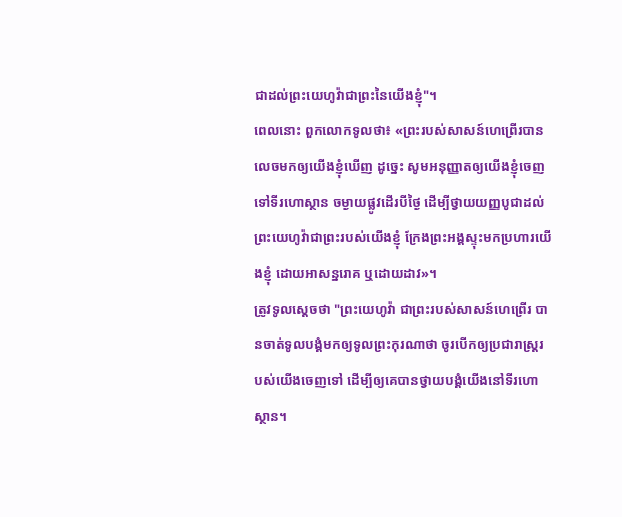ជាដល់ព្រះយេហូវ៉ាជាព្រះនៃយើងខ្ញុំ"។
ពេលនោះ ពួកលោកទូលថា៖ «ព្រះរបស់សាសន៍ហេព្រើរបានលេចមកឲ្យយើងខ្ញុំឃើញ ដូច្នេះ សូមអនុញ្ញាតឲ្យយើងខ្ញុំចេញទៅទីរហោស្ថាន ចម្ងាយផ្លូវដើរបីថ្ងៃ ដើម្បីថ្វាយយញ្ញបូជាដល់ព្រះយេហូវ៉ាជាព្រះរបស់យើងខ្ញុំ ក្រែងព្រះអង្គស្ទុះមកប្រហារយើងខ្ញុំ ដោយអាសន្នរោគ ឬដោយដាវ»។
ត្រូវទូលស្ដេចថា "ព្រះយេហូវ៉ា ជាព្រះរបស់សាសន៍ហេព្រើរ បានចាត់ទូលបង្គំមកឲ្យទូលព្រះកុរណាថា ចូរបើកឲ្យប្រជារាស្ត្ររបស់យើងចេញទៅ ដើម្បីឲ្យគេបានថ្វាយបង្គំយើងនៅទីរហោស្ថាន។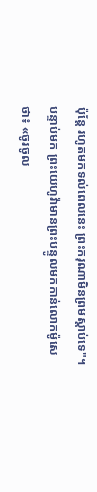ប៉ុន្ដែ រហូតមកទល់ពេលនេះ ព្រះករុណាមិនព្រមស្តាប់ទេ"។
បន្ទាប់មក ព្រះយេហូវ៉ាមានព្រះបន្ទូលមកកាន់លោកម៉ូសេថា៖ «ចូរចូល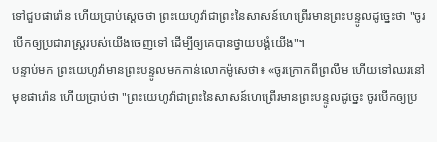ទៅជួបផារ៉ោន ហើយប្រាប់ស្ដេចថា ព្រះយេហូវ៉ាជាព្រះនៃសាសន៍ហេព្រើរមានព្រះបន្ទូលដូច្នេះថា "ចូរបើកឲ្យប្រជារាស្ត្ររបស់យើងចេញទៅ ដើម្បីឲ្យគេបានថ្វាយបង្គំយើង"។
បន្ទាប់មក ព្រះយេហូវ៉ាមានព្រះបន្ទូលមកកាន់លោកម៉ូសេថា៖ «ចូរក្រោកពីព្រលឹម ហើយទៅឈរនៅមុខផារ៉ោន ហើយប្រាប់ថា "ព្រះយេហូវ៉ាជាព្រះនៃសាសន៍ហេព្រើរមានព្រះបន្ទូលដូច្នេះ ចូរបើកឲ្យប្រ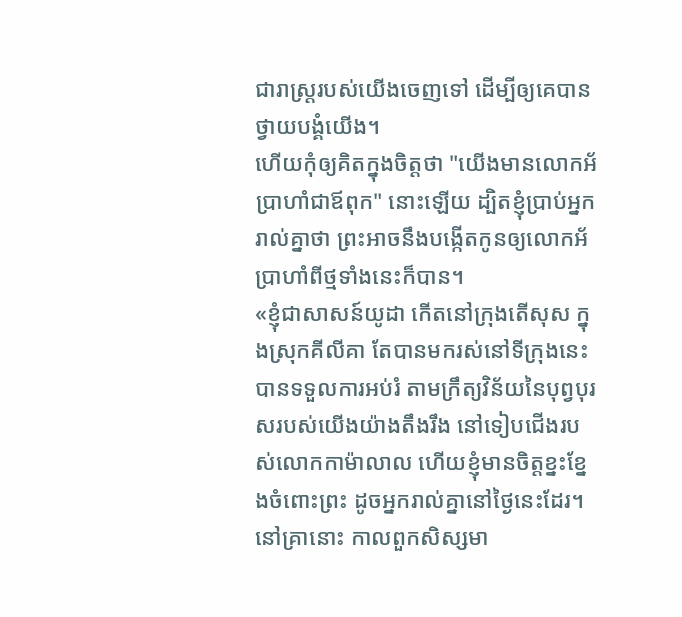ជារាស្ត្ររបស់យើងចេញទៅ ដើម្បីឲ្យគេបានថ្វាយបង្គំយើង។
ហើយកុំឲ្យគិតក្នុងចិត្តថា "យើងមានលោកអ័ប្រាហាំជាឪពុក" នោះឡើយ ដ្បិតខ្ញុំប្រាប់អ្នករាល់គ្នាថា ព្រះអាចនឹងបង្កើតកូនឲ្យលោកអ័ប្រាហាំពីថ្មទាំងនេះក៏បាន។
«ខ្ញុំជាសាសន៍យូដា កើតនៅក្រុងតើសុស ក្នុងស្រុកគីលីគា តែបានមករស់នៅទីក្រុងនេះ បានទទួលការអប់រំ តាមក្រឹត្យវិន័យនៃបុព្វបុរសរបស់យើងយ៉ាងតឹងរឹង នៅទៀបជើងរបស់លោកកាម៉ាលាល ហើយខ្ញុំមានចិត្តខ្នះខ្នែងចំពោះព្រះ ដូចអ្នករាល់គ្នានៅថ្ងៃនេះដែរ។
នៅគ្រានោះ កាលពួកសិស្សមា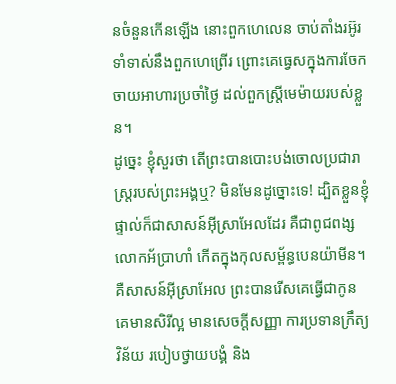នចំនួនកើនឡើង នោះពួកហេលេន ចាប់តាំងរអ៊ូរទាំទាស់នឹងពួកហេព្រើរ ព្រោះគេធ្វេសក្នុងការចែកចាយអាហារប្រចាំថ្ងៃ ដល់ពួកស្ត្រីមេម៉ាយរបស់ខ្លួន។
ដូច្នេះ ខ្ញុំសួរថា តើព្រះបានបោះបង់ចោលប្រជារាស្ត្ររបស់ព្រះអង្គឬ? មិនមែនដូច្នោះទេ! ដ្បិតខ្លួនខ្ញុំផ្ទាល់ក៏ជាសាសន៍អ៊ីស្រាអែលដែរ គឺជាពូជពង្សលោកអ័ប្រាហាំ កើតក្នុងកុលសម្ព័ន្ធបេនយ៉ាមីន។
គឺសាសន៍អ៊ីស្រាអែល ព្រះបានរើសគេធ្វើជាកូន គេមានសិរីល្អ មានសេចក្តីសញ្ញា ការប្រទានក្រឹត្យវិន័យ របៀបថ្វាយបង្គំ និង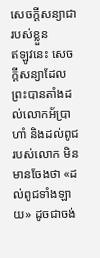សេចក្តីសន្យាជារបស់ខ្លួន
ឥឡូវនេះ សេចក្ដីសន្យាដែលព្រះបានតាំងដល់លោកអ័ប្រាហាំ និងដល់ពូជរបស់លោក មិនមានចែងថា «ដល់ពូជទាំងឡាយ» ដូចជាចង់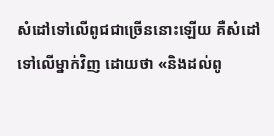សំដៅទៅលើពូជជាច្រើននោះឡើយ គឺសំដៅទៅលើម្នាក់វិញ ដោយថា «និងដល់ពូ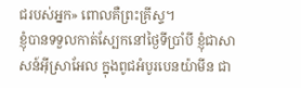ជរបស់អ្នក» ពោលគឺព្រះគ្រីស្ទ។
ខ្ញុំបានទទួលកាត់ស្បែកនៅថ្ងៃទីប្រាំបី ខ្ញុំជាសាសន៍អ៊ីស្រាអែល ក្នុងពូជអំបូរបេនយ៉ាមីន ជា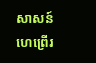សាសន៍ហេព្រើរ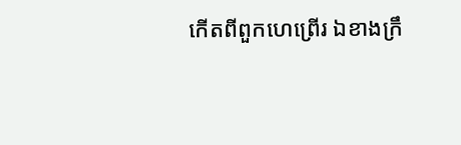កើតពីពួកហេព្រើរ ឯខាងក្រឹ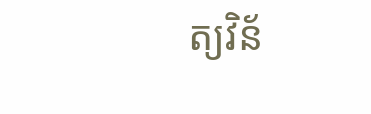ត្យវិន័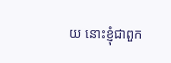យ នោះខ្ញុំជាពួក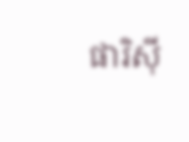ផារិស៊ី